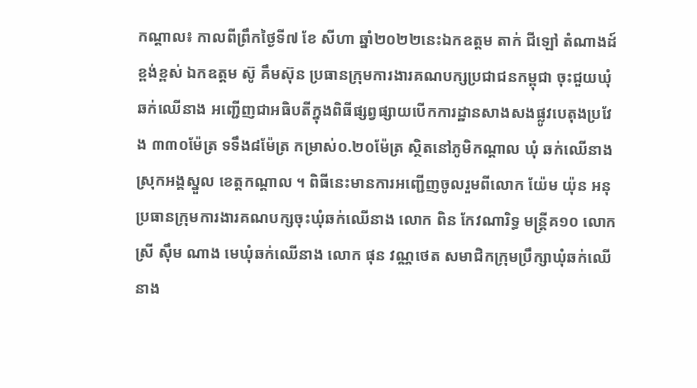កណ្តាល៖ កាលពីព្រឹកថ្ងៃទី៧ ខែ សីហា ឆ្នាំ២០២២នេះឯកឧត្ដម តាក់ ជីឡៅ តំណាងដ៍ខ្ពង់ខ្ពស់ ឯកឧត្តម ស៊ូ គឹមស៊ុន ប្រធានក្រុមការងារគណបក្សប្រជាជនកម្ពុជា ចុះជួយឃុំ ឆក់ឈើនាង អញ្ជើញជាអធិបតីក្នុងពិធីផ្សព្វផ្សាយបើកការដ្ឋានសាងសងផ្លូវបេតុងប្រវែង ៣៣០ម៉ែត្រ ទទឹង៨ម៉ែត្រ កម្រាស់០.២០ម៉ែត្រ ស្ថិតនៅភូមិកណ្តាល ឃុំ ឆក់ឈើនាង ស្រុកអង្គស្នួល ខេត្តកណ្ដាល ។ ពិធីនេះមានការអញ្ជើញចូលរួមពីលោក យ៉ែម យ៉ុន អនុប្រធានក្រុមការងារគណបក្សចុះឃុំឆក់ឈើនាង លោក ពិន កែវណារិទ្ធ មន្ត្រីគ១០ លោកស្រី ស៊ឹម ណាង មេឃុំឆក់ឈើនាង លោក ផុន វណ្ណថេត សមាជិកក្រុមប្រឹក្សាឃុំឆក់ឈើនាង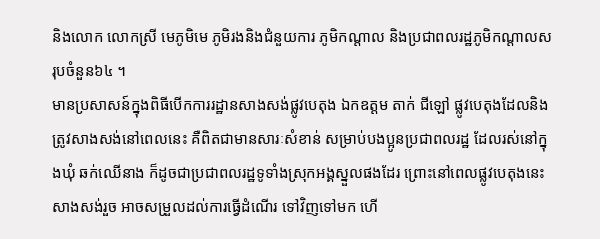និងលោក លោកស្រី មេភូមិមេ ភូមិរងនិងជំនួយការ ភូមិកណ្តាល និងប្រជាពលរដ្ឋភូមិកណ្តាលសរុបចំនួន៦៤ ។
មានប្រសាសន៍ក្នុងពិធីបើកការរដ្ឋានសាងសង់ផ្លូវបេតុង ឯកឧត្ដម តាក់ ជីឡៅ ផ្លូវបេតុងដែលនិងត្រូវសាងសង់នៅពេលនេះ គឺពិតជាមានសារៈសំខាន់ សម្រាប់បងប្អូនប្រជាពលរដ្ឋ ដែលរស់នៅក្នុងឃុំ ឆក់ឈើនាង ក៏ដូចជាប្រជាពលរដ្ឋទូទាំងស្រុកអង្គស្នួលផងដែរ ព្រោះនៅពេលផ្លូវបេតុងនេះសាងសង់រួច អាចសម្រួលដល់ការធ្វើដំណើរ ទៅវិញទៅមក ហើ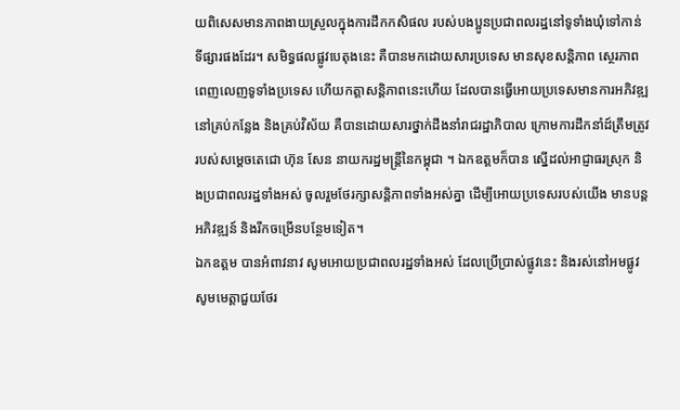យពិសេសមានភាពងាយស្រួលក្នុងការដឹកកសិផល របស់បងប្អូនប្រជាពលរដ្ឋនៅទូទាំងឃុំទៅកាន់ទីផ្សារផងដែរ។ សមិទ្ធផលផ្លូវបេតុងនេះ គឺបានមកដោយសារប្រទេស មានសុខសន្តិភាព ស្ថេរភាព ពេញលេញទូទាំងប្រទេស ហើយកត្តាសន្តិភាពនេះហើយ ដែលបានធ្វើអោយប្រទេសមានការអភិវឌ្ឍ នៅគ្រប់កន្លែង និងគ្រប់វិស័យ គឺបានដោយសារថ្នាក់ដឹងនាំរាជរដ្ឋាភិបាល ក្រោមការដឹកនាំដ៍ត្រឹមត្រូវរបស់សម្តេចតេជោ ហ៊ុន សែន នាយករដ្ឋមន្ត្រីនៃកម្ពុជា ។ ឯកឧត្តមក៏បាន ស្នើដល់អាជ្ញាធរស្រុក និងប្រជាពលរដ្ឋទាំងអស់ ចូលរួមថែរក្សាសន្តិភាពទាំងអស់គ្នា ដើម្បីអោយប្រទេសរបស់យើង មានបន្តអភិវឌ្ឍន៍ និងរីកចម្រើនបន្ថែមទៀត។
ឯកឧត្តម បានអំពាវនាវ សូមអោយប្រជាពលរដ្ឋទាំងអស់ ដែលប្រើប្រាស់ផ្លូវនេះ និងរស់នៅអមផ្លូវ សូមមេត្តាជួយថែរ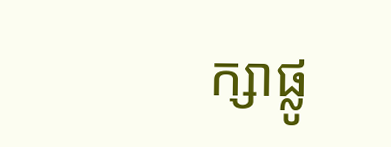ក្សាផ្លូ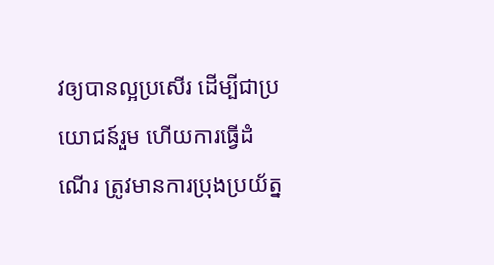វឲ្យបានល្អប្រសើរ ដើម្បីជាប្រយោជន៍រួម ហើយការធ្វើដំណើរ ត្រូវមានការប្រុងប្រយ័ត្ន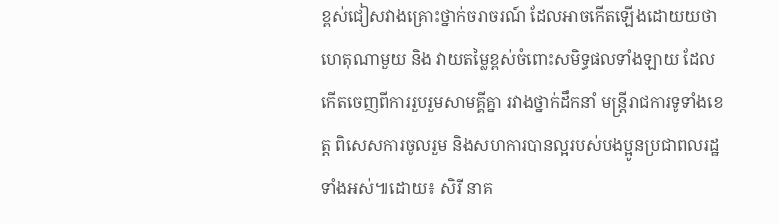ខ្ពស់ជៀសវាងគ្រោះថ្នាក់ចរាចរណ៍ ដែលអាចកើតឡើងដោយយថាហេតុណាមួយ និង វាយតម្លៃខ្ពស់ចំពោះសមិទ្ធផលទាំងឡាយ ដែលកើតចេញពីការរួបរួមសាមគ្គីគ្នា រវាងថ្នាក់ដឹកនាំ មន្ត្រីរាជការទូទាំងខេត្ត ពិសេសការចូលរួម និងសហការបានល្អរបស់បងប្អូនប្រជាពលរដ្ឋទាំងអស់៕ដោយ៖ សិរី នាគ